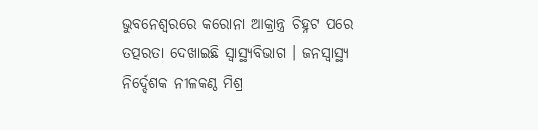ଭୁବନେଶ୍ଵରରେ କରୋନା ଆକ୍ରାନ୍ତ୍ର ଚିହ୍ନଟ ପରେ ତତ୍ପରତା ଦେଖାଇଛି ସ୍ୱାସ୍ଥ୍ୟବିଭାଗ । ଜନସ୍ୱାସ୍ଥ୍ୟ ନିର୍ଦ୍ଦେଶକ ନୀଳକଣ୍ଠ ମିଶ୍ର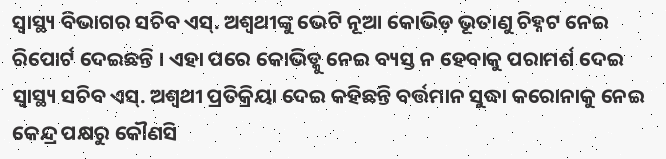ସ୍ୱାସ୍ଥ୍ୟ ବିଭାଗର ସଚିବ ଏସ୍. ଅଶ୍ୱଥୀଙ୍କୁ ଭେଟି ନୂଆ କୋଭିଡ଼ ଭୂତାଣୁ ଚିହ୍ନଟ ନେଇ ରିପୋର୍ଟ ଦେଇଛନ୍ତି । ଏହା ପରେ କୋଭିଡ୍କୁ ନେଇ ବ୍ୟସ୍ତ ନ ହେବାକୁ ପରାମର୍ଶ ଦେଇ ସ୍ବାସ୍ଥ୍ୟ ସଚିବ ଏସ୍. ଅଶ୍ୱଥୀ ପ୍ରତିକ୍ରିୟା ଦେଇ କହିଛନ୍ତି ବର୍ତ୍ତମାନ ସୁଦ୍ଧା କରୋନାକୁ ନେଇ କେନ୍ଦ୍ର ପକ୍ଷରୁ କୌଣସି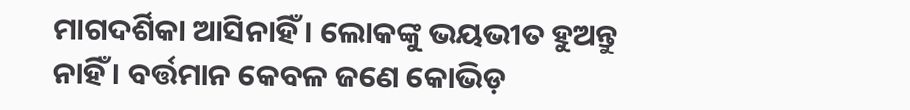ମାଗଦର୍ଶିକା ଆସିନାହିଁ । ଲୋକଙ୍କୁ ଭୟଭୀତ ହୁଅନ୍ତୁ ନାହିଁ । ବର୍ତ୍ତମାନ କେବଳ ଜଣେ କୋଭିଡ଼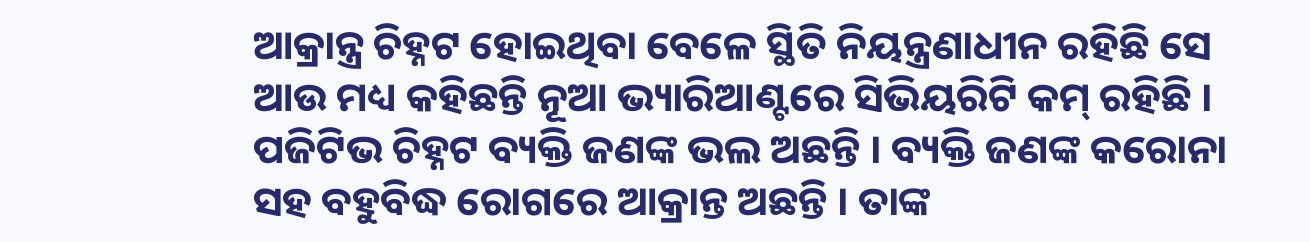ଆକ୍ରାନ୍ତ୍ର ଚିହ୍ନଟ ହୋଇଥିବା ବେଳେ ସ୍ଥିତି ନିୟନ୍ତ୍ରଣାଧୀନ ରହିଛି ସେ ଆଉ ମଧ୍ୟ କହିଛନ୍ତି ନୂଆ ଭ୍ୟାରିଆଣ୍ଟରେ ସିଭିୟରିଟି କମ୍ ରହିଛି । ପଜିଟିଭ ଚିହ୍ନଟ ବ୍ୟକ୍ତି ଜଣଙ୍କ ଭଲ ଅଛନ୍ତି । ବ୍ୟକ୍ତି ଜଣଙ୍କ କରୋନା ସହ ବହୁବିଦ୍ଧ ରୋଗରେ ଆକ୍ରାନ୍ତ ଅଛନ୍ତି । ତାଙ୍କ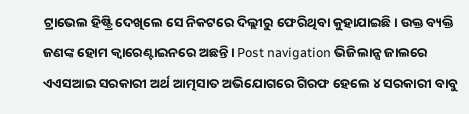ଟ୍ରାଭେଲ ହିଷ୍ଟ୍ରି ଦେଖିଲେ ସେ ନିକଟରେ ଦିଲ୍ଲୀରୁ ଫେରିଥିବା କୁହାଯାଇଛି। ଉକ୍ତ ବ୍ୟକ୍ତି ଜଣଙ୍କ ହୋମ କ୍ୱାରେଣ୍ଟାଇନରେ ଅଛନ୍ତି। Post navigation ଭିଜିଲାନ୍ସ ଜାଲରେ ଏଏସଆଇ ସରକାରୀ ଅର୍ଥ ଆତ୍ମସାତ ଅଭିଯୋଗରେ ଗିରଫ ହେଲେ ୪ ସରକାରୀ ବାବୁ